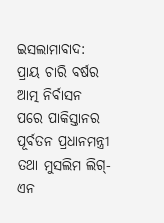ଇସଲାମାବାଦ: ପ୍ରାୟ ଚାରି ବର୍ଷର ଆତ୍ମ ନିର୍ବାସନ ପରେ ପାକିସ୍ତାନର ପୂର୍ବତନ ପ୍ରଧାନମନ୍ତ୍ରୀ ତଥା ମୁସଲିମ ଲିଗ୍-ଏନ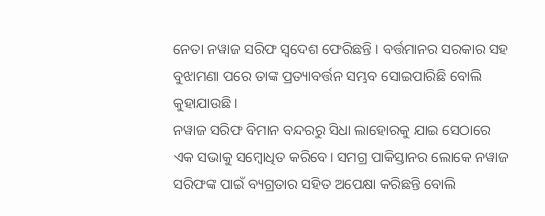ନେତା ନୱାଜ ସରିଫ ସ୍ବଦେଶ ଫେରିଛନ୍ତି । ବର୍ତ୍ତମାନର ସରକାର ସହ ବୁଝାମଣା ପରେ ତାଙ୍କ ପ୍ରତ୍ୟାବର୍ତ୍ତନ ସମ୍ଭବ ସୋଇପାରିଛି ବୋଲି କୁହାଯାଉଛି।
ନୱାଜ ସରିଫ ବିମାନ ବନ୍ଦରରୁ ସିଧା ଲାହୋରକୁ ଯାଇ ସେଠାରେ ଏକ ସଭାକୁ ସମ୍ବୋଧିତ କରିବେ। ସମଗ୍ର ପାକିସ୍ତାନର ଲୋକେ ନୱାଜ ସରିଫଙ୍କ ପାଇଁ ବ୍ୟଗ୍ରତାର ସହିତ ଅପେକ୍ଷା କରିଛନ୍ତି ବୋଲି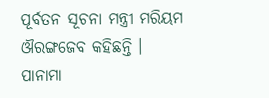ପୂର୍ବତନ ସୂଚନା ମନ୍ତ୍ରୀ ମରିୟମ ଔରଙ୍ଗଜେବ କହିଛନ୍ତି ।
ପାନାମା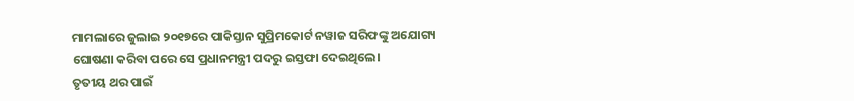ମାମଲାରେ ଜୁଲାଇ ୨୦୧୭ରେ ପାକିସ୍ତାନ ସୁପ୍ରିମକୋର୍ଟ ନୱାଜ ସରିଫଙ୍କୁ ଅଯୋଗ୍ୟ ଘୋଷଣା କରିବା ପରେ ସେ ପ୍ରଧାନମନ୍ତ୍ରୀ ପଦରୁ ଇସ୍ତଫା ଦେଇଥିଲେ।
ତୃତୀୟ ଥର ପାଇଁ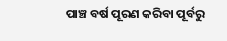ପାଞ୍ଚ ବର୍ଷ ପୂରଣ କରିବା ପୂର୍ବରୁ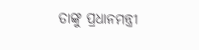ତାଙ୍କୁ ପ୍ରଧାନମନ୍ତ୍ରୀ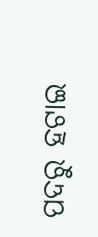ପଦରୁ ହଟାଇ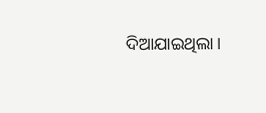ଦିଆଯାଇଥିଲା।